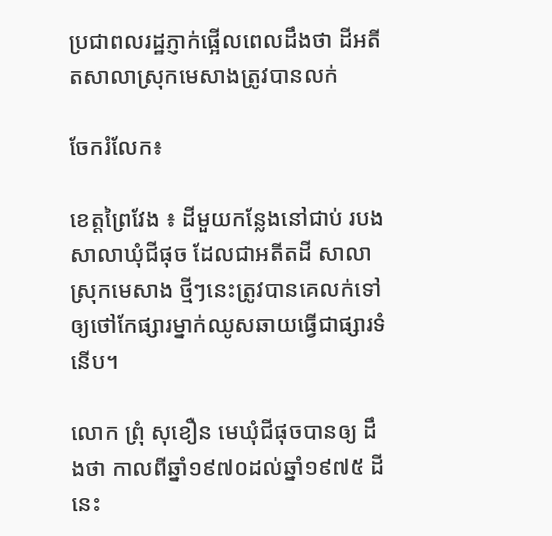ប្រជាពលរដ្ឋភ្ញាក់ផ្អើលពេលដឹងថា ដីអតីតសាលាស្រុកមេសាងត្រូវបានលក់

ចែករំលែក៖

ខេត្តព្រៃវែង ៖ ដីមួយកន្លែងនៅជាប់ របងសាលាឃុំជីផុច ដែលជាអតីតដី សាលាស្រុកមេសាង ថ្មីៗនេះត្រូវបានគេលក់ទៅឲ្យថៅកែផ្សារម្នាក់ឈូសឆាយធ្វើជាផ្សារទំនើប។

លោក ព្រុំ សុខឿន មេឃុំជីផុចបានឲ្យ ដឹងថា កាលពីឆ្នាំ១៩៧០ដល់ឆ្នាំ១៩៧៥ ដីនេះ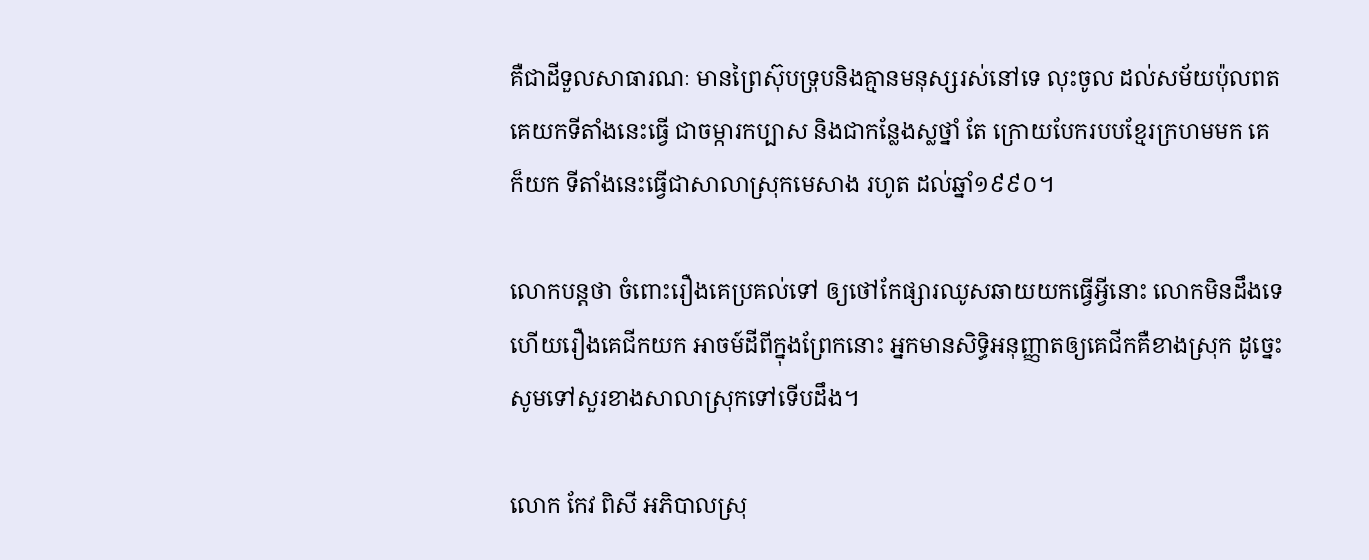គឺជាដីទួលសាធារណៈ មានព្រៃស៊ុបទ្រុបនិងគ្មានមនុស្សរស់នៅទេ លុះចូល ដល់សម័យប៉ុលពតគេយកទីតាំងនេះធ្វើ ជាចម្ការកប្បាស និងជាកន្លែងស្លថ្នាំ តែ ក្រោយបែករបបខ្មែរក្រហមមក គេក៏យក ទីតាំងនេះធ្វើជាសាលាស្រុកមេសាង រហូត ដល់ឆ្នាំ១៩៩០។

លោកបន្តថា ចំពោះរឿងគេប្រគល់ទៅ ឲ្យថៅកែផ្សារឈូសឆាយយកធ្វើអ្វីនោះ លោកមិនដឹងទេ ហើយរឿងគេជីកយក អាចម៍ដីពីក្នុងព្រែកនោះ អ្នកមានសិទ្ធិអនុញ្ញាតឲ្យគេជីកគឺខាងស្រុក ដូច្នេះសូមទៅសួរខាងសាលាស្រុកទៅទើបដឹង។

លោក កែវ ពិសី អភិបាលស្រុ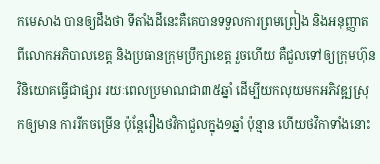កមេសាង បានឲ្យដឹងថា ទីតាំងដីនេះគឺគេបានទទួលការព្រមព្រៀង និងអនុញ្ញាតពីលោកអភិបាលខេត្ត និងប្រធានក្រុមប្រឹក្សាខេត្ត រួចហើយ គឺជួលទៅឲ្យក្រុមហ៊ុនវិនិយោគធ្វើជាផ្សារ រយៈពេលប្រមាណជា៣៥ឆ្នាំ ដើម្បីយកលុយមកអភិវឌ្ឍស្រុកឲ្យមាន ការរីកចម្រើន ប៉ុន្តែរឿងថវិកាជួលក្នុង១ឆ្នាំ ប៉ុន្មាន ហើយថវិកាទាំងនោះ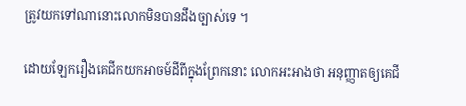ត្រូវយកទៅណានោះលោកមិនបានដឹងច្បាស់ទេ ។

ដោយឡែករឿងគេជីកយកអាចម៍ដីពីក្នុងព្រែកនោះ លោកអះអាងថា អនុញ្ញាតឲ្យគេជី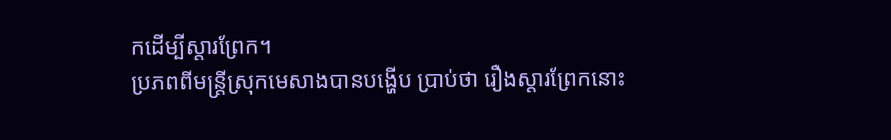កដើម្បីស្តារព្រែក។
ប្រភពពីមន្ត្រីស្រុកមេសាងបានបង្ហើប ប្រាប់ថា រឿងស្តារព្រែកនោះ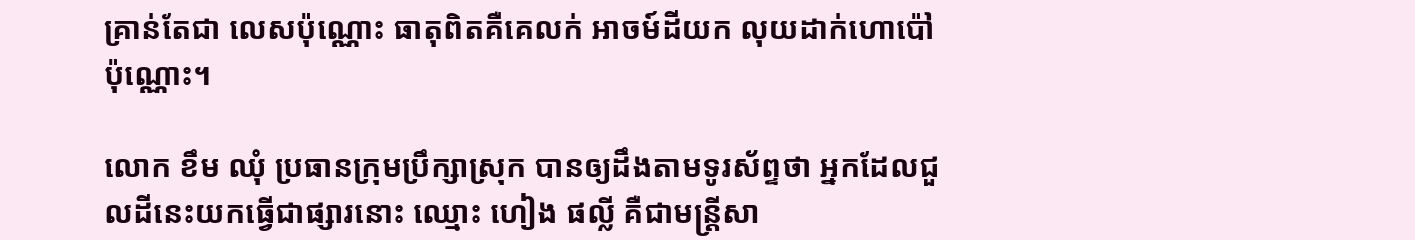គ្រាន់តែជា លេសប៉ុណ្ណោះ ធាតុពិតគឺគេលក់ អាចម៍ដីយក លុយដាក់ហោប៉ៅប៉ុណ្ណោះ។

លោក ខឹម ឈុំ ប្រធានក្រុមប្រឹក្សាស្រុក បានឲ្យដឹងតាមទូរស័ព្ទថា អ្នកដែលជួលដីនេះយកធ្វើជាផ្សារនោះ ឈ្មោះ ហៀង ផល្លី គឺជាមន្ត្រីសា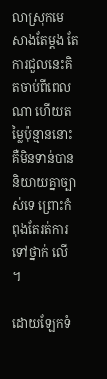លាស្រុកមេសាងតែម្តង តែការជួលនេះគិតចាប់ពីពេលណា ហើយតម្លៃប៉ុន្មាននោះ គឺមិនទាន់បាននិយាយគ្នាច្បាស់ទេ ព្រោះកំពុងតែរត់ការទៅថ្នាក់ លើ ។

ដោយឡែកទំ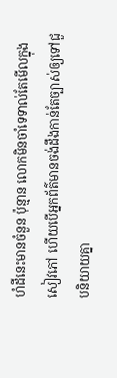ហំដីនេះមានចំនួន ប៉ុន្មាន លោកមិនចាំទេទាល់តែមើលក្នុង សៀវភៅ ហើយបើអ្នកព័ត៌មានចង់ដឹងកាន់តែច្បាស់ឲ្យទៅជួបនិយាយគ្នា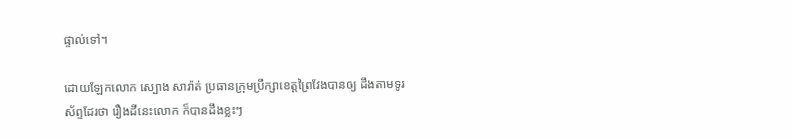ផ្ទាល់ទៅ។

ដោយឡែកលោក ស្បោង សារ៉ាត់ ប្រធានក្រុមប្រឹក្សាខេត្តព្រៃវែងបានឲ្យ ដឹងតាមទូរស័ព្ទដែរថា រឿងដីនេះលោក ក៏បានដឹងខ្លះៗ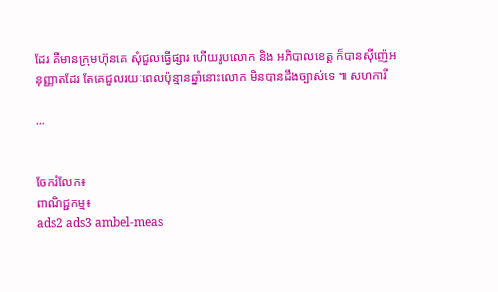ដែរ គឺមានក្រុមហ៊ុនគេ សុំជួលធ្វើផ្សារ ហើយរូបលោក និង អភិបាលខេត្ត ក៏បានស៊ីញ៉េអនុញ្ញាតដែរ តែគេជួលរយៈពេលប៉ុន្មានឆ្នាំនោះលោក មិនបានដឹងច្បាស់ទេ ៕ សហការី

...


ចែករំលែក៖
ពាណិជ្ជកម្ម៖
ads2 ads3 ambel-meas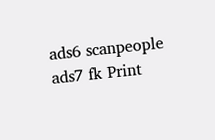ads6 scanpeople ads7 fk Print